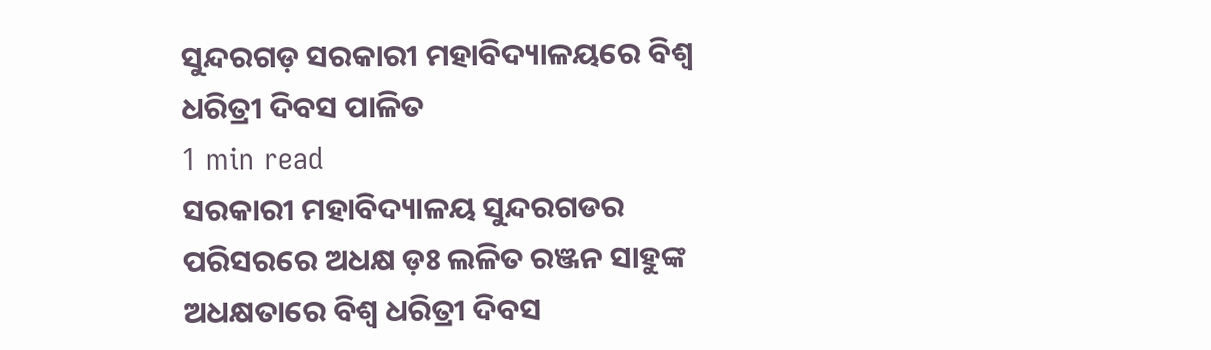ସୁନ୍ଦରଗଡ଼ ସରକାରୀ ମହାବିଦ୍ୟାଳୟରେ ବିଶ୍ବ ଧରିତ୍ରୀ ଦିବସ ପାଳିତ
1 min read
ସରକାରୀ ମହାବିଦ୍ୟାଳୟ ସୁନ୍ଦରଗଡର ପରିସରରେ ଅଧକ୍ଷ ଡ଼ଃ ଲଳିତ ରଞ୍ଜନ ସାହୁଙ୍କ ଅଧକ୍ଷତାରେ ବିଶ୍ୱ ଧରିତ୍ରୀ ଦିବସ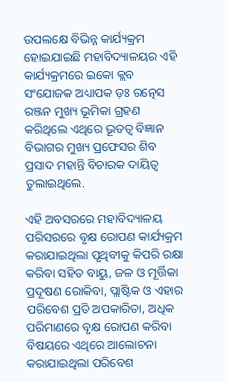ଉପଲକ୍ଷେ ବିଭିନ୍ନ କାର୍ଯ୍ୟକ୍ରମ ହୋଇଯାଇଛି ମହାବିଦ୍ୟାଳୟର ଏହି କାର୍ଯ୍ୟକ୍ରମରେ ଇକୋ କ୍ଲବ ସଂଯୋଜକ ଅଧ୍ୟାପକ ଡ଼ଃ ରତ୍ନେସ ରଞ୍ଜନ ମୁଖ୍ୟ ଭୂମିକା ଗ୍ରହଣ କରିଥିଲେ ଏଥିରେ ଭୂତତ୍ୱ ବିଜ୍ଞାନ ବିଭାଗର ମୁଖ୍ୟ ପ୍ରଫେସର ଶିବ ପ୍ରସାଦ ମହାନ୍ତି ବିଚାରକ ଦାୟିତ୍ୱ ତୁଲାଇଥିଲେ.

ଏହି ଅବସରରେ ମହାବିଦ୍ୟାଳୟ ପରିସରରେ ବୃକ୍ଷ ରୋପଣ କାର୍ଯ୍ୟକ୍ରମ କରାଯାଇଥିଲା ପୃଥିବୀକୁ କିପରି ରକ୍ଷା କରିବା ସହିତ ବାୟୁ, ଜଳ ଓ ମୂର୍ତ୍ତିକା ପ୍ରଦୂଷଣ ରୋକିବା, ପ୍ଲାଷ୍ଟିକ ଓ ଏହାର ପରିବେଶ ପ୍ରତି ଅପକାରିତା, ଅଧିକ ପରିମାଣରେ ବୃକ୍ଷ ରୋପଣ କରିବା ବିଷୟରେ ଏଥିରେ ଆଲୋଚନା କରାଯାଇଥିଲା ପରିବେଶ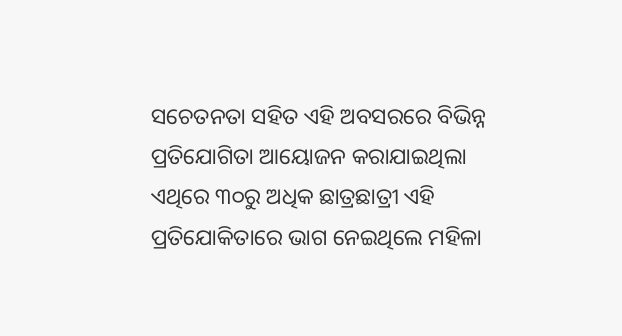ସଚେତନତା ସହିତ ଏହି ଅବସରରେ ବିଭିନ୍ନ ପ୍ରତିଯୋଗିତା ଆୟୋଜନ କରାଯାଇଥିଲା ଏଥିରେ ୩୦ରୁ ଅଧିକ ଛାତ୍ରଛାତ୍ରୀ ଏହି ପ୍ରତିଯୋକିତାରେ ଭାଗ ନେଇଥିଲେ ମହିଳା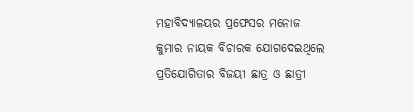ମହାବିଦ୍ୟାଳୟର ପ୍ରଫେସର ମନୋଜ କୁମାର ନାୟକ ବିଚାରକ ଯୋଗଦେଇଥିଲେ ପ୍ରତିଯୋଗିତାର ବିଜୟୀ ଛାତ୍ର ଓ ଛାତ୍ରୀ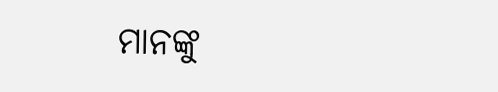ମାନଙ୍କୁ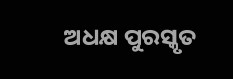ଅଧକ୍ଷ ପୁରସ୍କୃତ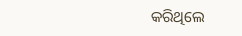କରିଥିଲେ